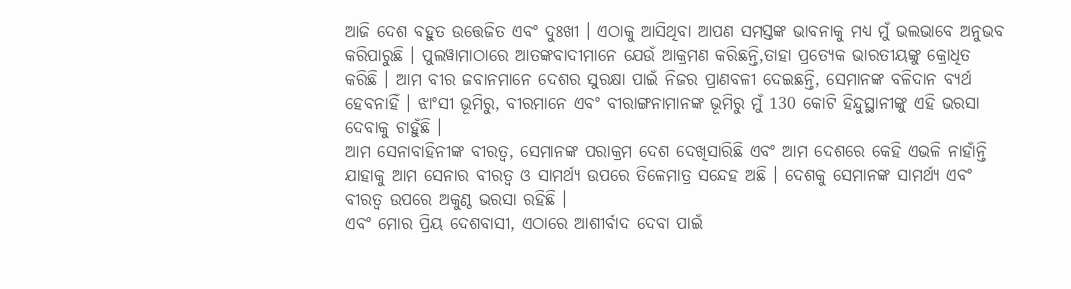ଆଜି ଦେଶ ବହୁତ ଉତ୍ତେଜିତ ଏବଂ ଦୁଃଖୀ । ଏଠାକୁ ଆସିଥିବା ଆପଣ ସମସ୍ତଙ୍କ ଭାବନାକୁ ମଧ୍ୟ ମୁଁ ଭଲଭାବେ ଅନୁଭବ କରିପାରୁଛି । ପୁଲୱାମାଠାରେ ଆତଙ୍କବାଦୀମାନେ ଯେଉଁ ଆକ୍ରମଣ କରିଛନ୍ତି,ତାହା ପ୍ରତ୍ୟେକ ଭାରତୀୟଙ୍କୁ କ୍ରୋଧିତ କରିଛି । ଆମ ବୀର ଜବାନମାନେ ଦେଶର ସୁରକ୍ଷା ପାଇଁ ନିଜର ପ୍ରାଣବଳୀ ଦେଇଛନ୍ତି, ସେମାନଙ୍କ ବଳିଦାନ ବ୍ୟର୍ଥ ହେବନାହିଁ । ଝାଂସୀ ଭୂମିରୁ, ବୀରମାନେ ଏବଂ ବୀରାଙ୍ଗନାମାନଙ୍କ ଭୂମିରୁ ମୁଁ 130 କୋଟି ହିନ୍ଦୁସ୍ଥାନୀଙ୍କୁ ଏହି ଭରସା ଦେବାକୁ ଚାହୁଁଛି ।
ଆମ ସେନାବାହିନୀଙ୍କ ବୀରତ୍ୱ, ସେମାନଙ୍କ ପରାକ୍ରମ ଦେଶ ଦେଖିସାରିଛି ଏବଂ ଆମ ଦେଶରେ କେହି ଏଭଳି ନାହାଁନ୍ତି ଯାହାକୁ ଆମ ସେନାର ବୀରତ୍ୱ ଓ ସାମର୍ଥ୍ୟ ଉପରେ ତିଳେମାତ୍ର ସନ୍ଦେହ ଅଛି । ଦେଶକୁ ସେମାନଙ୍କ ସାମର୍ଥ୍ୟ ଏବଂ ବୀରତ୍ୱ ଉପରେ ଅକୁଣ୍ଠ ଭରସା ରହିଛି ।
ଏବଂ ମୋର ପ୍ରିୟ ଦେଶବାସୀ, ଏଠାରେ ଆଶୀର୍ବାଦ ଦେବା ପାଇଁ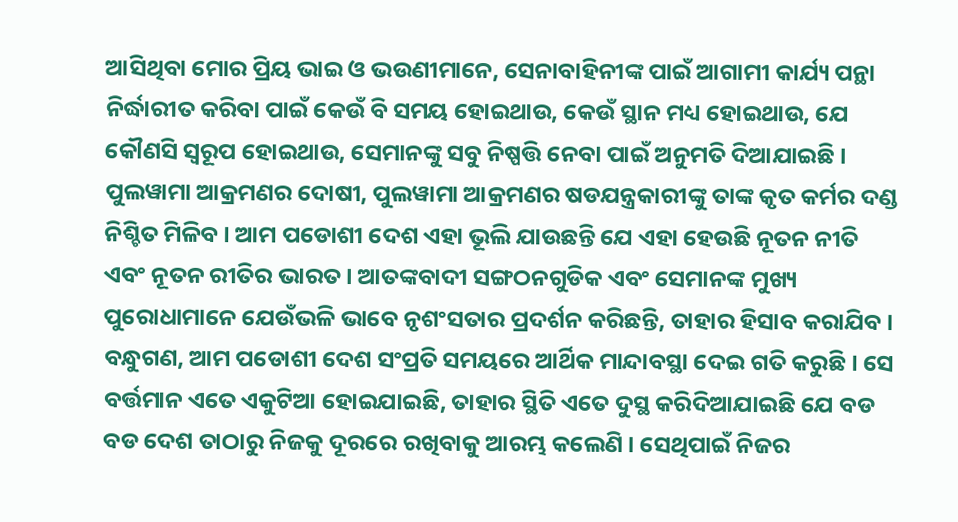ଆସିଥିବା ମୋର ପ୍ରିୟ ଭାଇ ଓ ଭଉଣୀମାନେ, ସେନାବାହିନୀଙ୍କ ପାଇଁ ଆଗାମୀ କାର୍ଯ୍ୟ ପନ୍ଥା ନିର୍ଦ୍ଧାରୀତ କରିବା ପାଇଁ କେଉଁ ବି ସମୟ ହୋଇଥାଉ, କେଉଁ ସ୍ଥାନ ମଧ୍ୟ ହୋଇଥାଉ, ଯେ କୌଣସି ସ୍ୱରୂପ ହୋଇଥାଉ, ସେମାନଙ୍କୁ ସବୁ ନିଷ୍ପତ୍ତି ନେବା ପାଇଁ ଅନୁମତି ଦିଆଯାଇଛି । ପୁଲୱାମା ଆକ୍ରମଣର ଦୋଷୀ, ପୁଲୱାମା ଆକ୍ରମଣର ଷଡଯନ୍ତ୍ରକାରୀଙ୍କୁ ତାଙ୍କ କୃତ କର୍ମର ଦଣ୍ଡ ନିଶ୍ଚିତ ମିଳିବ । ଆମ ପଡୋଶୀ ଦେଶ ଏହା ଭୂଲି ଯାଉଛନ୍ତି ଯେ ଏହା ହେଉଛି ନୂତନ ନୀତି ଏବଂ ନୂତନ ରୀତିର ଭାରତ । ଆତଙ୍କବାଦୀ ସଙ୍ଗଠନଗୁଡିକ ଏବଂ ସେମାନଙ୍କ ମୁଖ୍ୟ ପୁରୋଧାମାନେ ଯେଉଁଭଳି ଭାବେ ନୃଶଂସତାର ପ୍ରଦର୍ଶନ କରିଛନ୍ତି, ତାହାର ହିସାବ କରାଯିବ ।
ବନ୍ଧୁଗଣ, ଆମ ପଡୋଶୀ ଦେଶ ସଂପ୍ରତି ସମୟରେ ଆର୍ଥିକ ମାନ୍ଦାବସ୍ଥା ଦେଇ ଗତି କରୁଛି । ସେ ବର୍ତ୍ତମାନ ଏତେ ଏକୁଟିଆ ହୋଇଯାଇଛି, ତାହାର ସ୍ଥିତି ଏତେ ଦୁସ୍ଥ କରିଦିଆଯାଇଛି ଯେ ବଡ ବଡ ଦେଶ ତାଠାରୁ ନିଜକୁ ଦୂରରେ ରଖିବାକୁ ଆରମ୍ଭ କଲେଣି । ସେଥିପାଇଁ ନିଜର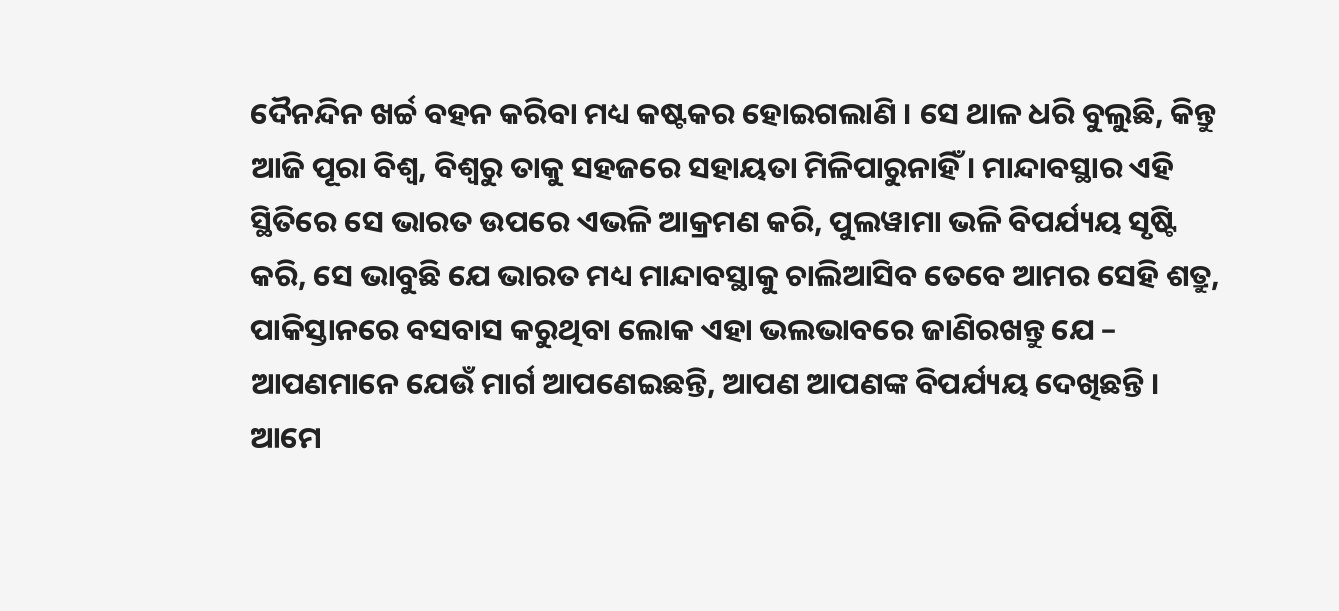ଦୈନନ୍ଦିନ ଖର୍ଚ୍ଚ ବହନ କରିବା ମଧ୍ୟ କଷ୍ଟକର ହୋଇଗଲାଣି । ସେ ଥାଳ ଧରି ବୁଲୁଛି, କିନ୍ତୁ ଆଜି ପୂରା ବିଶ୍ୱ, ବିଶ୍ୱରୁ ତାକୁ ସହଜରେ ସହାୟତା ମିଳିପାରୁନାହିଁ । ମାନ୍ଦାବସ୍ଥାର ଏହି ସ୍ଥିତିରେ ସେ ଭାରତ ଉପରେ ଏଭଳି ଆକ୍ରମଣ କରି, ପୁଲୱାମା ଭଳି ବିପର୍ଯ୍ୟୟ ସୃଷ୍ଟି କରି, ସେ ଭାବୁଛି ଯେ ଭାରତ ମଧ୍ୟ ମାନ୍ଦାବସ୍ଥାକୁ ଚାଲିଆସିବ ତେବେ ଆମର ସେହି ଶତ୍ରୁ, ପାକିସ୍ତାନରେ ବସବାସ କରୁଥିବା ଲୋକ ଏହା ଭଲଭାବରେ ଜାଣିରଖନ୍ତୁ ଯେ – ଆପଣମାନେ ଯେଉଁ ମାର୍ଗ ଆପଣେଇଛନ୍ତି, ଆପଣ ଆପଣଙ୍କ ବିପର୍ଯ୍ୟୟ ଦେଖିଛନ୍ତି । ଆମେ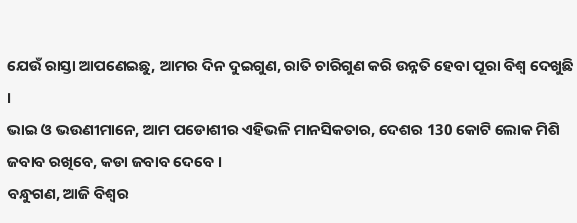ଯେଉଁ ରାସ୍ତା ଆପଣେଇଛୁ, ଆମର ଦିନ ଦୁଇଗୁଣ, ରାତି ଚାରିଗୁଣ କରି ଉନ୍ନତି ହେବା ପୂରା ବିଶ୍ୱ ଦେଖୁଛି ।
ଭାଇ ଓ ଭଉଣୀମାନେ, ଆମ ପଡୋଶୀର ଏହିଭଳି ମାନସିକତାର, ଦେଶର 130 କୋଟି ଲୋକ ମିଶି ଜବାବ ରଖିବେ, କଡା ଜବାବ ଦେବେ ।
ବନ୍ଧୁଗଣ, ଆଜି ବିଶ୍ୱର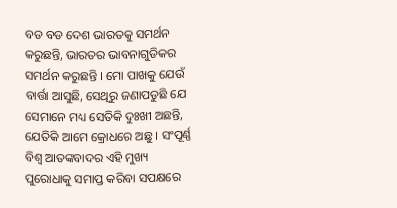ବଡ ବଡ ଦେଶ ଭାରତକୁ ସମର୍ଥନ କରୁଛନ୍ତି, ଭାରତର ଭାବନାଗୁଡିକର ସମର୍ଥନ କରୁଛନ୍ତି । ମୋ ପାଖକୁ ଯେଉଁ ବାର୍ତ୍ତା ଆସୁଛି, ସେଥିରୁ ଜଣାପଡୁଛି ଯେ ସେମାନେ ମଧ୍ୟ ସେତିକି ଦୁଃଖୀ ଅଛନ୍ତି, ଯେତିକି ଆମେ କ୍ରୋଧରେ ଅଛୁ । ସଂପୂର୍ଣ୍ଣ ବିଶ୍ୱ ଆତଙ୍କବାଦର ଏହି ମୁଖ୍ୟ ପୁରୋଧାକୁ ସମାପ୍ତ କରିବା ସପକ୍ଷରେ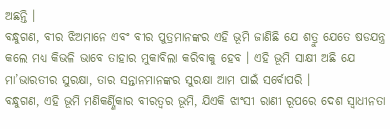ଅଛନ୍ତି ।
ବନ୍ଧୁଗଣ, ବୀର ଝିଅମାନେ ଏବଂ ବୀର ପୁତ୍ରମାନଙ୍କର ଏହି ଭୂମି ଜାଣିଛି ଯେ ଶତ୍ରୁ ଯେତେ ଷଡଯନ୍ତ୍ର କଲେ ମଧ୍ୟ କିଭଳି ଭାବେ ତାହାର ମୁକାବିଲା କରିବାକୁ ହେବ । ଏହି ଭୂମି ସାକ୍ଷୀ ଅଛି ଯେ ମା’ଭାରତୀର ସୁରକ୍ଷା, ତାର ସନ୍ତାନମାନଙ୍କର ସୁରକ୍ଷା ଆମ ପାଇଁ ସର୍ବୋପରି ।
ବନ୍ଧୁଗଣ, ଏହି ଭୂମି ମଣିକର୍ଣ୍ଣିକାର ବୀରତ୍ୱର ଭୂମି, ଯିଏକି ଝାଂସୀ ରାଣୀ ରୂପରେ ଦେଶ ସ୍ୱାଧୀନତା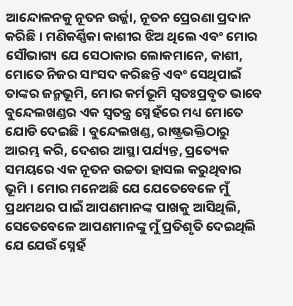ଆନ୍ଦୋଳନକୁ ନୂତନ ଉର୍ଜ୍ଜା, ନୂତନ ପ୍ରେରଣା ପ୍ରଦାନ କରିଛି । ମଣିକର୍ଣ୍ଣିକା କାଶୀର ଝିଅ ଥିଲେ ଏବଂ ମୋର ସୌଭାଗ୍ୟ ଯେ ସେଠାକାର ଲୋକମାନେ, କାଶୀ, ମୋତେ ନିଜର ସାଂସଦ କରିଛନ୍ତି ଏବଂ ସେଥିପାଇଁ ତାଙ୍କର ଜନ୍ମଭୂମି, ମୋର କର୍ମଭୂମି ସ୍ୱତଃପ୍ରବୃତ ଭାବେ ବୁନ୍ଦେଲଖଣ୍ଡର ଏକ ସ୍ୱତନ୍ତ୍ର ସ୍ନେହଁରେ ମଧ୍ୟ ମୋତେ ଯୋଡି ଦେଇଛି । ବୁନ୍ଦେଲଖଣ୍ଡ, ରାଷ୍ଟ୍ରଭକ୍ତିଠାରୁ ଆରମ୍ଭ କରି, ଦେଶର ଆସ୍ଥା ପର୍ଯ୍ୟନ୍ତ, ପ୍ରତ୍ୟେକ ସମୟରେ ଏକ ନୂତନ ଉଚ୍ଚତା ହାସଲ କରୁଥିବାର ଭୂମି । ମୋର ମନେଅଛି ଯେ ଯେତେବେଳେ ମୁଁ ପ୍ରଥମଥର ପାଇଁ ଆପଣମାନଙ୍କ ପାଖକୁ ଆସିଥିଲି, ସେତେବେଳେ ଆପଣମାନଙ୍କୁ ମୁଁ ପ୍ରତିଶୃତି ଦେଇଥିଲି ଯେ ଯେଉଁ ସ୍ନେହଁ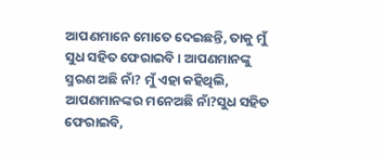ଆପଣମାନେ ମୋତେ ଦେଇଛନ୍ତି, ତାକୁ ମୁଁ ସୁଧ ସହିତ ଫେରାଇବି । ଆପଣମାନଙ୍କୁ ସ୍ମରଣ ଅଛି ନାଁ? ମୁଁ ଏହା କହିଥିଲି, ଆପଣମାନଙ୍କର ମନେଅଛି ନାଁ?ସୁଧ ସହିତ ଫେରାଇବି,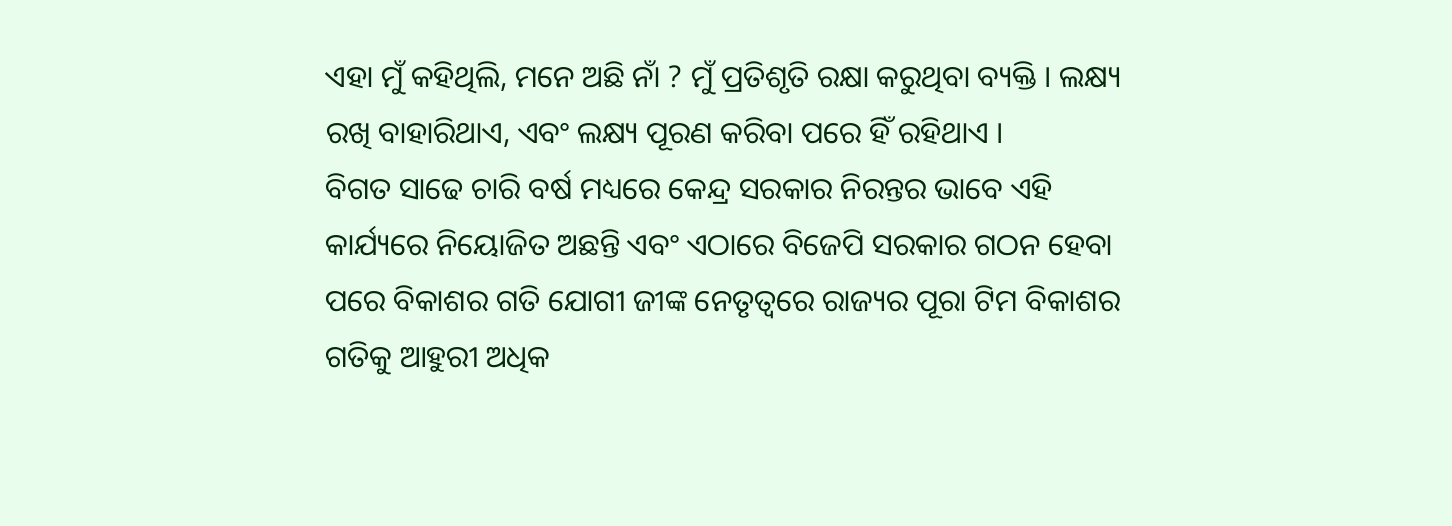ଏହା ମୁଁ କହିଥିଲି, ମନେ ଅଛି ନାଁ ? ମୁଁ ପ୍ରତିଶୃତି ରକ୍ଷା କରୁଥିବା ବ୍ୟକ୍ତି । ଲକ୍ଷ୍ୟ ରଖି ବାହାରିଥାଏ, ଏବଂ ଲକ୍ଷ୍ୟ ପୂରଣ କରିବା ପରେ ହିଁ ରହିଥାଏ ।
ବିଗତ ସାଢେ ଚାରି ବର୍ଷ ମଧ୍ୟରେ କେନ୍ଦ୍ର ସରକାର ନିରନ୍ତର ଭାବେ ଏହି କାର୍ଯ୍ୟରେ ନିୟୋଜିତ ଅଛନ୍ତି ଏବଂ ଏଠାରେ ବିଜେପି ସରକାର ଗଠନ ହେବା ପରେ ବିକାଶର ଗତି ଯୋଗୀ ଜୀଙ୍କ ନେତୃତ୍ୱରେ ରାଜ୍ୟର ପୂରା ଟିମ ବିକାଶର ଗତିକୁ ଆହୁରୀ ଅଧିକ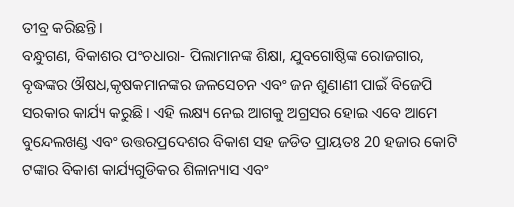ତୀବ୍ର କରିଛନ୍ତି ।
ବନ୍ଧୁଗଣ, ବିକାଶର ପଂଚଧାରା- ପିଲାମାନଙ୍କ ଶିକ୍ଷା, ଯୁବଗୋଷ୍ଠିଙ୍କ ରୋଜଗାର, ବୃଦ୍ଧଙ୍କର ଔଷଧ,କୃଷକମାନଙ୍କର ଜଳସେଚନ ଏବଂ ଜନ ଶୁଣାଣୀ ପାଇଁ ବିଜେପି ସରକାର କାର୍ଯ୍ୟ କରୁଛି । ଏହି ଲକ୍ଷ୍ୟ ନେଇ ଆଗକୁ ଅଗ୍ରସର ହୋଇ ଏବେ ଆମେ ବୁନ୍ଦେଲଖଣ୍ଡ ଏବଂ ଉତ୍ତରପ୍ରଦେଶର ବିକାଶ ସହ ଜଡିତ ପ୍ରାୟତଃ 20 ହଜାର କୋଟି ଟଙ୍କାର ବିକାଶ କାର୍ଯ୍ୟଗୁଡିକର ଶିଳାନ୍ୟାସ ଏବଂ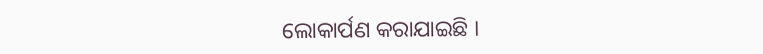ଲୋକାର୍ପଣ କରାଯାଇଛି ।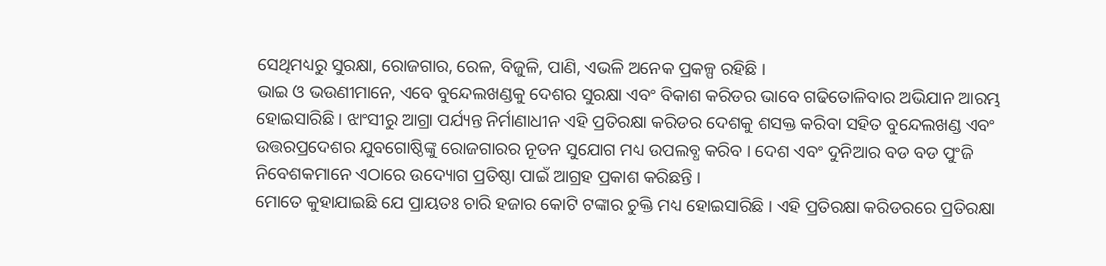ସେଥିମଧ୍ୟରୁ ସୁରକ୍ଷା, ରୋଜଗାର, ରେଳ, ବିଜୁଳି, ପାଣି, ଏଭଳି ଅନେକ ପ୍ରକଳ୍ପ ରହିଛି ।
ଭାଇ ଓ ଭଉଣୀମାନେ, ଏବେ ବୁନ୍ଦେଲଖଣ୍ଡକୁ ଦେଶର ସୁରକ୍ଷା ଏବଂ ବିକାଶ କରିଡର ଭାବେ ଗଢିତୋଳିବାର ଅଭିଯାନ ଆରମ୍ଭ ହୋଇସାରିଛି । ଝାଂସୀରୁ ଆଗ୍ରା ପର୍ଯ୍ୟନ୍ତ ନିର୍ମାଣାଧୀନ ଏହି ପ୍ରତିରକ୍ଷା କରିଡର ଦେଶକୁ ଶସକ୍ତ କରିବା ସହିତ ବୁନ୍ଦେଲଖଣ୍ଡ ଏବଂ ଉତ୍ତରପ୍ରଦେଶର ଯୁବଗୋଷ୍ଠିଙ୍କୁ ରୋଜଗାରର ନୂତନ ସୁଯୋଗ ମଧ୍ୟ ଉପଲବ୍ଧ କରିବ । ଦେଶ ଏବଂ ଦୁନିଆର ବଡ ବଡ ପୁଂଜି ନିବେଶକମାନେ ଏଠାରେ ଉଦ୍ୟୋଗ ପ୍ରତିଷ୍ଠା ପାଇଁ ଆଗ୍ରହ ପ୍ରକାଶ କରିଛନ୍ତି ।
ମୋତେ କୁହାଯାଇଛି ଯେ ପ୍ରାୟତଃ ଚାରି ହଜାର କୋଟି ଟଙ୍କାର ଚୁକ୍ତି ମଧ୍ୟ ହୋଇସାରିଛି । ଏହି ପ୍ରତିରକ୍ଷା କରିଡରରେ ପ୍ରତିରକ୍ଷା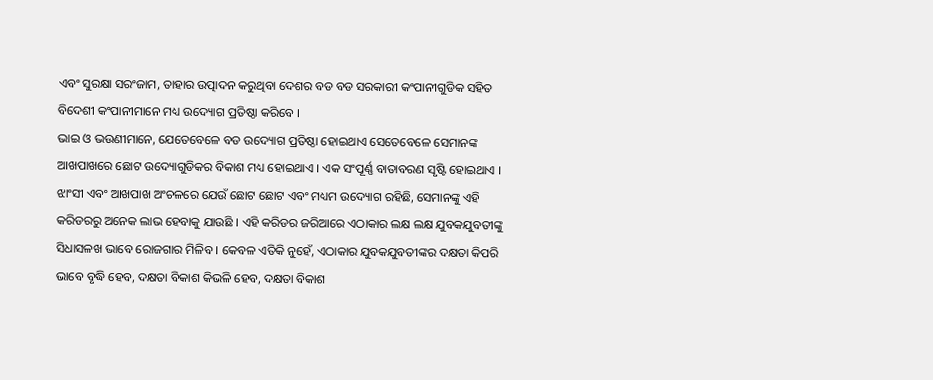ଏବଂ ସୁରକ୍ଷା ସରଂଜାମ, ତାହାର ଉତ୍ପାଦନ କରୁଥିବା ଦେଶର ବଡ ବଡ ସରକାରୀ କଂପାନୀଗୁଡିକ ସହିତ ବିଦେଶୀ କଂପାନୀମାନେ ମଧ୍ୟ ଉଦ୍ୟୋଗ ପ୍ରତିଷ୍ଠା କରିବେ ।
ଭାଇ ଓ ଭଉଣୀମାନେ, ଯେତେବେଳେ ବଡ ଉଦ୍ୟୋଗ ପ୍ରତିଷ୍ଠା ହୋଇଥାଏ ସେତେବେଳେ ସେମାନଙ୍କ ଆଖପାଖରେ ଛୋଟ ଉଦ୍ୟୋଗୁଡିକର ବିକାଶ ମଧ୍ୟ ହୋଇଥାଏ । ଏକ ସଂପୂର୍ଣ୍ଣ ବାତାବରଣ ସୃଷ୍ଟି ହୋଇଥାଏ । ଝାଂସୀ ଏବଂ ଆଖପାଖ ଅଂଚଳରେ ଯେଉଁ ଛୋଟ ଛୋଟ ଏବଂ ମଧ୍ୟମ ଉଦ୍ୟୋଗ ରହିଛି, ସେମାନଙ୍କୁ ଏହି କରିଡରରୁ ଅନେକ ଲାଭ ହେବାକୁ ଯାଉଛି । ଏହି କରିଡର ଜରିଆରେ ଏଠାକାର ଲକ୍ଷ ଲକ୍ଷ ଯୁବକଯୁବତୀଙ୍କୁ ସିଧାସଳଖ ଭାବେ ରୋଜଗାର ମିଳିବ । କେବଳ ଏତିକି ନୁହେଁ, ଏଠାକାର ଯୁବକଯୁବତୀଙ୍କର ଦକ୍ଷତା କିପରି ଭାବେ ବୃଦ୍ଧି ହେବ, ଦକ୍ଷତା ବିକାଶ କିଭଳି ହେବ, ଦକ୍ଷତା ବିକାଶ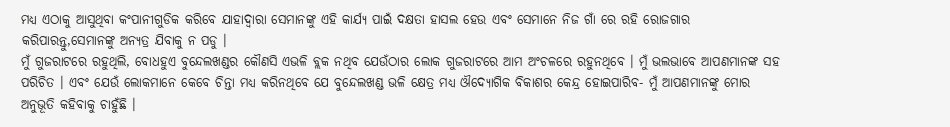ମଧ୍ୟ ଏଠାକୁ ଆସୁଥିବା କଂପାନୀଗୁଡିକ କରିବେ ଯାହାଦ୍ୱାରା ସେମାନଙ୍କୁ ଏହି କାର୍ଯ୍ୟ ପାଇଁ ଦକ୍ଷତା ହାସଲ ହେଉ ଏବଂ ସେମାନେ ନିଜ ଗାଁ ରେ ରହି ରୋଜଗାର କରିପାରନ୍ତୁ,ସେମାନଙ୍କୁ ଅନ୍ୟତ୍ର ଯିବାକୁ ନ ପଡୁ ।
ମୁଁ ଗୁଜରାଟରେ ରହୁଥିଲି, ବୋଧହୁଏ ବୁନ୍ଦେଲଖଣ୍ଡର କୌଣସି ଏଭଳି ବ୍ଲକ ନଥିବ ଯେଉଁଠାର ଲୋକ ଗୁଜରାଟରେ ଆମ ଅଂଚଳରେ ରହୁନଥିବେ । ମୁଁ ଭଲଭାବେ ଆପଣମାନଙ୍କ ସହ ପରିଚିତ । ଏବଂ ଯେଉଁ ଲୋକମାନେ କେବେ ଚିନ୍ତା ମଧ୍ୟ କରିନଥିବେ ଯେ ବୁନ୍ଦେଲଖଣ୍ଡ ଭଳି କ୍ଷେତ୍ର ମଧ୍ୟ ଔଦ୍ୟୋଗିକ ବିକାଶର କେନ୍ଦ୍ର ହୋଇପାରିବ- ମୁଁ ଆପଣମାନଙ୍କୁ ମୋର ଅନୁଭୂତି କହିବାକୁ ଚାହୁଁଛି ।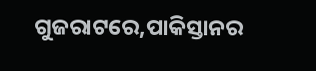ଗୁଜରାଟରେ,ପାକିସ୍ତାନର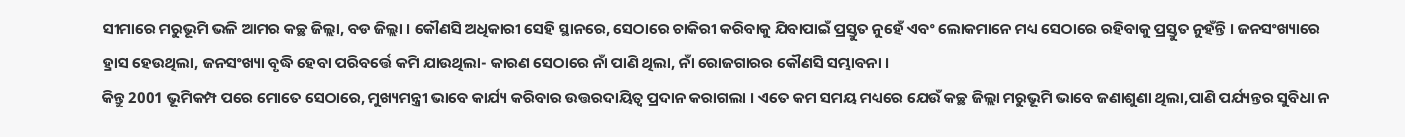ସୀମାରେ ମରୁଭୂମି ଭଳି ଆମର କଚ୍ଛ ଜିଲ୍ଲା, ବଡ ଜିଲ୍ଲା । କୌଣସି ଅଧିକାରୀ ସେହି ସ୍ଥାନରେ, ସେଠାରେ ଚାକିରୀ କରିବାକୁ ଯିବାପାଇଁ ପ୍ରସ୍ତୁତ ନୁହେଁ ଏବଂ ଲୋକମାନେ ମଧ୍ୟ ସେଠାରେ ରହିବାକୁ ପ୍ରସ୍ତୁତ ନୁହଁନ୍ତି । ଜନସଂଖ୍ୟାରେ ହ୍ରାସ ହେଉଥିଲା, ଜନସଂଖ୍ୟା ବୃଦ୍ଧି ହେବା ପରିବର୍ତ୍ତେ କମି ଯାଉଥିଲା- କାରଣ ସେଠାରେ ନାଁ ପାଣି ଥିଲା, ନାଁ ରୋଜଗାରର କୌଣସି ସମ୍ଭାବନା ।
କିନ୍ତୁ 2001 ଭୂମିକମ୍ପ ପରେ ମୋତେ ସେଠାରେ, ମୁଖ୍ୟମନ୍ତ୍ରୀ ଭାବେ କାର୍ଯ୍ୟ କରିବାର ଉତ୍ତରଦାୟିତ୍ୱ ପ୍ରଦାନ କରାଗଲା । ଏତେ କମ ସମୟ ମଧ୍ୟରେ ଯେଉଁ କଚ୍ଛ ଜିଲ୍ଲା ମରୁଭୂମି ଭାବେ ଜଣାଶୁଣା ଥିଲା,ପାଣି ପର୍ଯ୍ୟନ୍ତର ସୁବିଧା ନ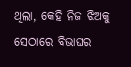ଥିଲା, କେହି ନିଜ ଝିଅକୁ ସେଠାରେ ବିଭାଘର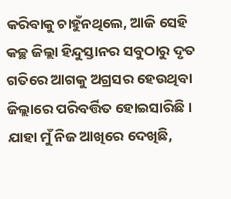କରିବାକୁ ଚାହୁଁନଥିଲେ, ଆଜି ସେହି କଚ୍ଛ ଜିଲ୍ଲା ହିନ୍ଦୁସ୍ତାନର ସବୁଠାରୁ ଦୃତ ଗତିରେ ଆଗକୁ ଅଗ୍ରସର ହେଉଥିବା ଜିଲ୍ଲାରେ ପରିବର୍ତ୍ତିତ ହୋଇସାରିଛି । ଯାହା ମୁଁ ନିଜ ଆଖିରେ ଦେଖିଛି,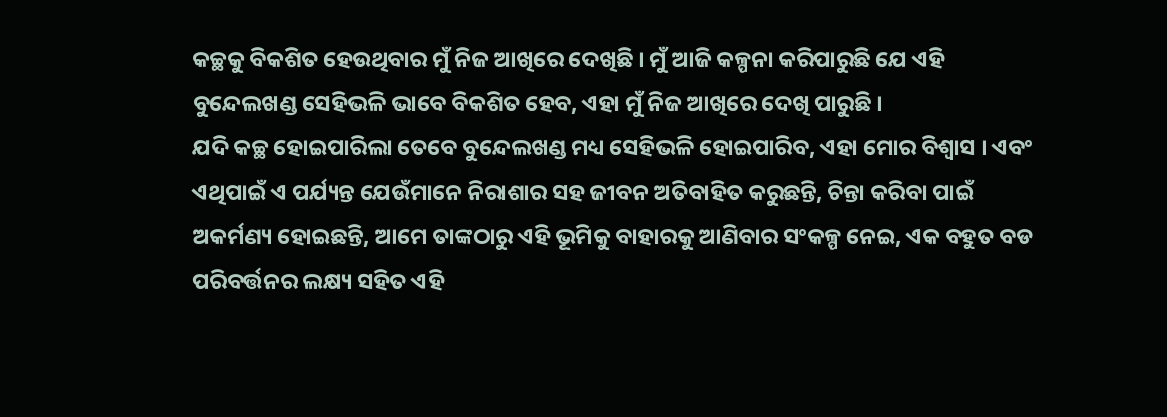କଚ୍ଛକୁ ବିକଶିତ ହେଉଥିବାର ମୁଁ ନିଜ ଆଖିରେ ଦେଖିଛି । ମୁଁ ଆଜି କଳ୍ପନା କରିପାରୁଛି ଯେ ଏହି ବୁନ୍ଦେଲଖଣ୍ଡ ସେହିଭଳି ଭାବେ ବିକଶିତ ହେବ, ଏହା ମୁଁ ନିଜ ଆଖିରେ ଦେଖି ପାରୁଛି ।
ଯଦି କଚ୍ଛ ହୋଇପାରିଲା ତେବେ ବୁନ୍ଦେଲଖଣ୍ଡ ମଧ୍ୟ ସେହିଭଳି ହୋଇପାରିବ, ଏହା ମୋର ବିଶ୍ୱାସ । ଏବଂ ଏଥିପାଇଁ ଏ ପର୍ଯ୍ୟନ୍ତ ଯେଉଁମାନେ ନିରାଶାର ସହ ଜୀବନ ଅତିବାହିତ କରୁଛନ୍ତି, ଚିନ୍ତା କରିବା ପାଇଁ ଅକର୍ମଣ୍ୟ ହୋଇଛନ୍ତି, ଆମେ ତାଙ୍କଠାରୁ ଏହି ଭୂମିକୁ ବାହାରକୁ ଆଣିବାର ସଂକଳ୍ପ ନେଇ, ଏକ ବହୁତ ବଡ ପରିବର୍ତ୍ତନର ଲକ୍ଷ୍ୟ ସହିତ ଏହି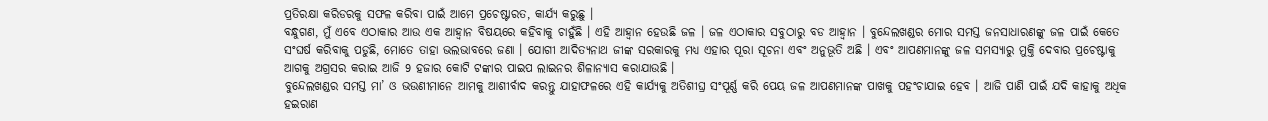ପ୍ରତିରକ୍ଷା କରିଡରକୁ ସଫଳ କରିବା ପାଇଁ ଆମେ ପ୍ରଚେଷ୍ଟାରତ, କାର୍ଯ୍ୟ କରୁଛୁ ।
ବନ୍ଧୁଗଣ, ମୁଁ ଏବେ ଏଠାକାର ଆଉ ଏକ ଆହ୍ୱାନ ବିଷୟରେ କହିବାକୁ ଚାହୁଁଛି । ଏହି ଆହ୍ୱାନ ହେଉଛି ଜଳ । ଜଳ ଏଠାକାର ସବୁଠାରୁ ବଡ ଆହ୍ୱାନ । ବୁନ୍ଦେଲଖଣ୍ଡର ମୋର ସମସ୍ତ ଜନସାଧାରଣଙ୍କୁ ଜଳ ପାଇଁ କେତେ ସଂଘର୍ଷ କରିବାକୁ ପଡୁଛି, ମୋତେ ତାହା ଭଲଭାବରେ ଜଣା । ଯୋଗୀ ଆଦିତ୍ୟନାଥ ଜୀଙ୍କ ସରକାରକୁ ମଧ୍ୟ ଏହାର ପୂରା ସୂଚନା ଏବଂ ଅନୁଭୂତି ଅଛି । ଏବଂ ଆପଣମାନଙ୍କୁ ଜଳ ସମସ୍ୟାରୁ ମୁକ୍ତି ଦେବାର ପ୍ରଚେଷ୍ଟାକୁ ଆଗକୁ ଅଗ୍ରସର କରାଇ ଆଜି 9 ହଜାର କୋଟି ଟଙ୍କାର ପାଇପ ଲାଇନର ଶିଳାନ୍ୟାସ କରାଯାଉଛି ।
ବୁନ୍ଦେଲଖଣ୍ଡର ସମସ୍ତ ମା’ ଓ ଭଉଣୀମାନେ ଆମକୁ ଆଶୀର୍ବାଦ କରନ୍ତୁ ଯାହାଫଳରେ ଏହି କାର୍ଯ୍ୟକୁ ଅତିଶୀଘ୍ର ସଂପୂର୍ଣ୍ଣ କରି ପେୟ ଜଳ ଆପଣମାନଙ୍କ ପାଖକୁ ପହଂଚାଯାଇ ହେବ । ଆଜି ପାଣି ପାଇଁ ଯଦି କାହାକୁ ଅଧିକ ହଇରାଣ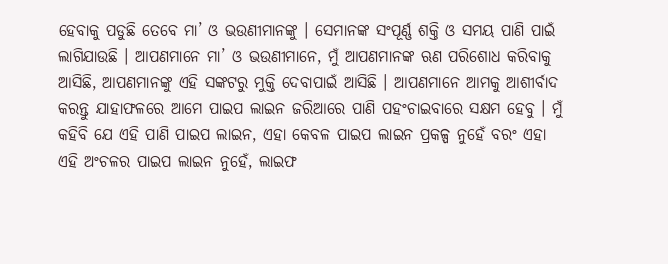ହେବାକୁ ପଡୁଛି ତେବେ ମା’ ଓ ଭଉଣୀମାନଙ୍କୁ । ସେମାନଙ୍କ ସଂପୂର୍ଣ୍ଣ ଶକ୍ତି ଓ ସମୟ ପାଣି ପାଇଁ ଲାଗିଯାଉଛି । ଆପଣମାନେ ମା’ ଓ ଭଉଣୀମାନେ, ମୁଁ ଆପଣମାନଙ୍କ ଋଣ ପରିଶୋଧ କରିବାକୁ ଆସିଛି, ଆପଣମାନଙ୍କୁ ଏହି ସଙ୍କଟରୁ ମୁକ୍ତି ଦେବାପାଇଁ ଆସିଛି । ଆପଣମାନେ ଆମକୁ ଆଶୀର୍ବାଦ କରନ୍ତୁ ଯାହାଫଳରେ ଆମେ ପାଇପ ଲାଇନ ଜରିଆରେ ପାଣି ପହଂଚାଇବାରେ ସକ୍ଷମ ହେବୁ । ମୁଁ କହିବି ଯେ ଏହି ପାଣି ପାଇପ ଲାଇନ, ଏହା କେବଳ ପାଇପ ଲାଇନ ପ୍ରକଳ୍ପ ନୁହେଁ ବରଂ ଏହା ଏହି ଅଂଚଳର ପାଇପ ଲାଇନ ନୁହେଁ, ଲାଇଫ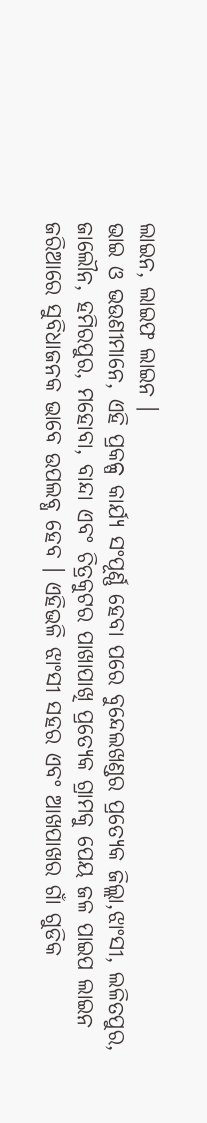ଲାଇନ, ଲାଇଫ ଲାଇନ ।
ଭାଇ ଓ ଭଉଣୀମାନେ, ଏହି ପ୍ରକଳ୍ପ କାର୍ଯ୍ୟ ସଂପୂର୍ଣ୍ଣ ହେବା ପରେ ବୁନ୍ଦେଲଖଣ୍ଡର ପ୍ରତ୍ୟେକ ଜିଲ୍ଲା,ଝାଂସୀ, ଲଳିତପୁର, ଜାଲୌନ, ହମିରପୁର, ମହୋବା, ବାନ୍ଦା ଏବଂ ଚିତ୍ରକୁଟର ପାଖାପାଖି ପ୍ରତ୍ୟେକ ଗ୍ରାମକୁ ପେୟ ଜଳ ପାଇପ ଲାଇନ ଜରିଆରେ ସୁବିଧାଜନକ ଭାବେ ଉପଲବ୍ଧ ହେବ । ଏହିଭଳି ଝାଂସୀ ସହର ଏବଂ ଆଖପାଖର ଗାଁ ଗୁଡିକ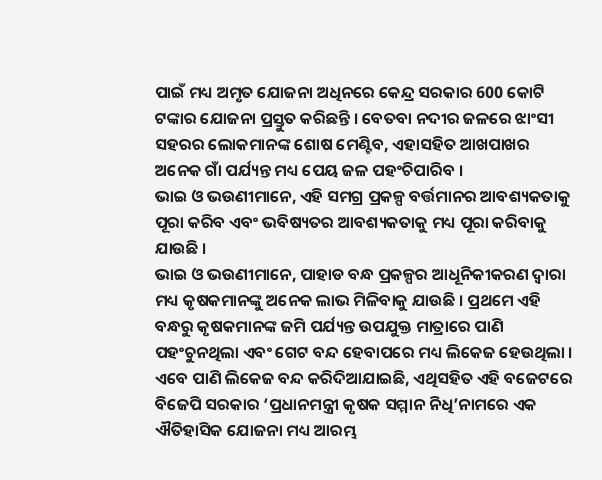ପାଇଁ ମଧ୍ୟ ଅମୃତ ଯୋଜନା ଅଧିନରେ କେନ୍ଦ୍ର ସରକାର 600 କୋଟି ଟଙ୍କାର ଯୋଜନା ପ୍ରସ୍ତୁତ କରିଛନ୍ତି । ବେତବା ନଦୀର ଜଳରେ ଝାଂସୀ ସହରର ଲୋକମାନଙ୍କ ଶୋଷ ମେଣ୍ଟିବ, ଏହାସହିତ ଆଖପାଖର ଅନେକ ଗାଁ ପର୍ଯ୍ୟନ୍ତ ମଧ୍ୟ ପେୟ ଜଳ ପହଂଚିପାରିବ ।
ଭାଇ ଓ ଭଉଣୀମାନେ, ଏହି ସମଗ୍ର ପ୍ରକଳ୍ପ ବର୍ତ୍ତମାନର ଆବଶ୍ୟକତାକୁ ପୂରା କରିବ ଏବଂ ଭବିଷ୍ୟତର ଆବଶ୍ୟକତାକୁ ମଧ୍ୟ ପୂରା କରିବାକୁ ଯାଉଛି ।
ଭାଇ ଓ ଭଉଣୀମାନେ, ପାହାଡ ବନ୍ଧ ପ୍ରକଳ୍ପର ଆଧୂନିକୀକରଣ ଦ୍ୱାରା ମଧ୍ୟ କୃଷକମାନଙ୍କୁ ଅନେକ ଲାଭ ମିଳିବାକୁ ଯାଉଛି । ପ୍ରଥମେ ଏହି ବନ୍ଧରୁ କୃଷକମାନଙ୍କ ଜମି ପର୍ଯ୍ୟନ୍ତ ଉପଯୁକ୍ତ ମାତ୍ରାରେ ପାଣି ପହଂଚୁନଥିଲା ଏବଂ ଗେଟ ବନ୍ଦ ହେବାପରେ ମଧ୍ୟ ଲିକେଜ ହେଉଥିଲା । ଏବେ ପାଣି ଲିକେଜ ବନ୍ଦ କରିଦିଆଯାଇଛି, ଏଥିସହିତ ଏହି ବଜେଟରେ ବିଜେପି ସରକାର ‘ପ୍ରଧାନମନ୍ତ୍ରୀ କୃଷକ ସମ୍ମାନ ନିଧି’ନାମରେ ଏକ ଐତିହାସିକ ଯୋଜନା ମଧ୍ୟ ଆରମ୍ଭ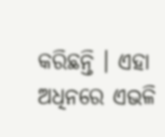କରିଛନ୍ତି । ଏହା ଅଧିନରେ ଏଭଳି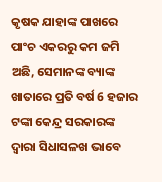କୃଷକ ଯାହାଙ୍କ ପାଖରେ ପାଂଚ ଏକରରୁ କମ ଜମି ଅଛି, ସେମାନଙ୍କ ବ୍ୟାଙ୍କ ଖାତାରେ ପ୍ରତି ବର୍ଷ 6 ହଜାର ଟଙ୍କା କେନ୍ଦ୍ର ସରକାରଙ୍କ ଦ୍ୱାରା ସିଧାସଳଖ ଭାବେ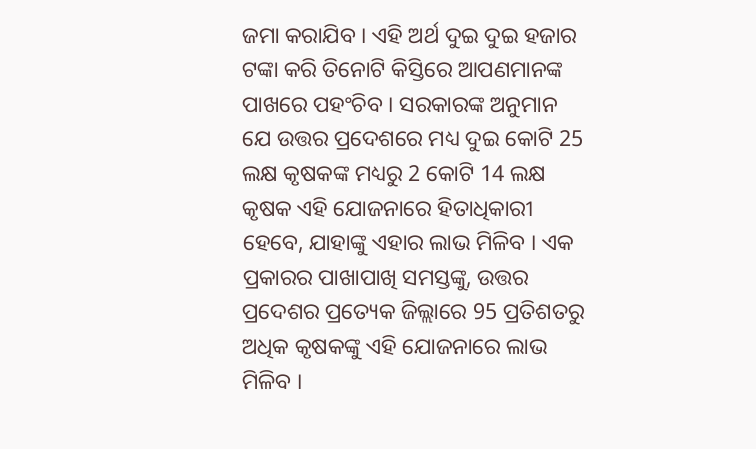ଜମା କରାଯିବ । ଏହି ଅର୍ଥ ଦୁଇ ଦୁଇ ହଜାର ଟଙ୍କା କରି ତିନୋଟି କିସ୍ତିରେ ଆପଣମାନଙ୍କ ପାଖରେ ପହଂଚିବ । ସରକାରଙ୍କ ଅନୁମାନ ଯେ ଉତ୍ତର ପ୍ରଦେଶରେ ମଧ୍ୟ ଦୁଇ କୋଟି 25 ଲକ୍ଷ କୃଷକଙ୍କ ମଧ୍ୟରୁ 2 କୋଟି 14 ଲକ୍ଷ କୃଷକ ଏହି ଯୋଜନାରେ ହିତାଧିକାରୀ ହେବେ, ଯାହାଙ୍କୁ ଏହାର ଲାଭ ମିଳିବ । ଏକ ପ୍ରକାରର ପାଖାପାଖି ସମସ୍ତଙ୍କୁ, ଉତ୍ତର ପ୍ରଦେଶର ପ୍ରତ୍ୟେକ ଜିଲ୍ଲାରେ 95 ପ୍ରତିଶତରୁ ଅଧିକ କୃଷକଙ୍କୁ ଏହି ଯୋଜନାରେ ଲାଭ ମିଳିବ ।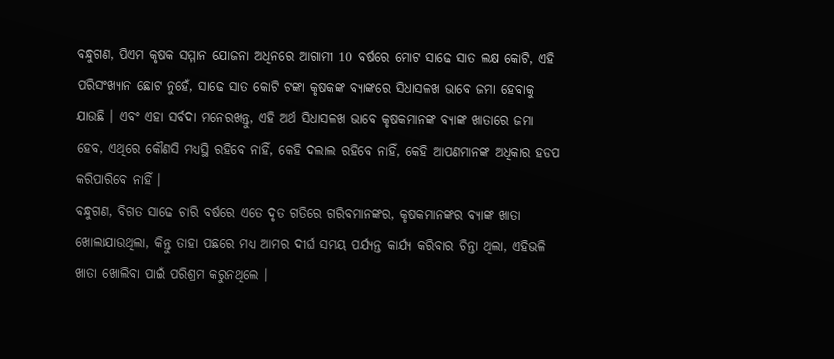ବନ୍ଧୁଗଣ, ପିଏମ କୃଷକ ସମ୍ମାନ ଯୋଜନା ଅଧିନରେ ଆଗାମୀ 10 ବର୍ଷରେ ମୋଟ ସାଢେ ସାତ ଲକ୍ଷ କୋଟି, ଏହି ପରିସଂଖ୍ୟାନ ଛୋଟ ନୁହେଁ, ସାଢେ ସାତ କୋଟି ଟଙ୍କା କୃଷକଙ୍କ ବ୍ୟାଙ୍କରେ ସିଧାସଳଖ ଭାବେ ଜମା ହେବାକୁ ଯାଉଛି । ଏବଂ ଏହା ସର୍ବଦା ମନେରଖନ୍ତୁ, ଏହି ଅର୍ଥ ସିଧାସଳଖ ଭାବେ କୃଷକମାନଙ୍କ ବ୍ୟାଙ୍କ ଖାତାରେ ଜମା ହେବ, ଏଥିରେ କୌଣସି ମଧ୍ୟସ୍ଥି ରହିବେ ନାହିଁ, କେହି ଦଲାଲ ରହିବେ ନାହିଁ, କେହି ଆପଣମାନଙ୍କ ଅଧିକାର ହଡପ କରିପାରିବେ ନାହିଁ ।
ବନ୍ଧୁଗଣ, ବିଗତ ସାଢେ ଚାରି ବର୍ଷରେ ଏତେ ଦୃତ ଗତିରେ ଗରିବମାନଙ୍କର, କୃଷକମାନଙ୍କର ବ୍ୟାଙ୍କ ଖାତା ଖୋଲାଯାଉଥିଲା, କିନ୍ତୁ ତାହା ପଛରେ ମଧ୍ୟ ଆମର ଦୀର୍ଘ ସମୟ ପର୍ଯ୍ୟନ୍ତ କାର୍ଯ୍ୟ କରିବାର ଚିନ୍ତା ଥିଲା, ଏହିଭଳି ଖାତା ଖୋଲିବା ପାଇଁ ପରିଶ୍ରମ କରୁନଥିଲେ ।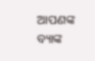ଆପଣଙ୍କ ବ୍ୟାଙ୍କ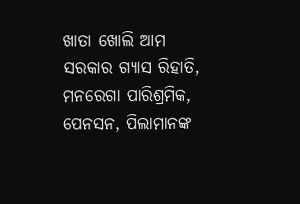ଖାତା ଖୋଲି ଆମ ସରକାର ଗ୍ୟାସ ରିହାତି, ମନରେଗା ପାରିଶ୍ରମିକ, ପେନସନ, ପିଲାମାନଙ୍କ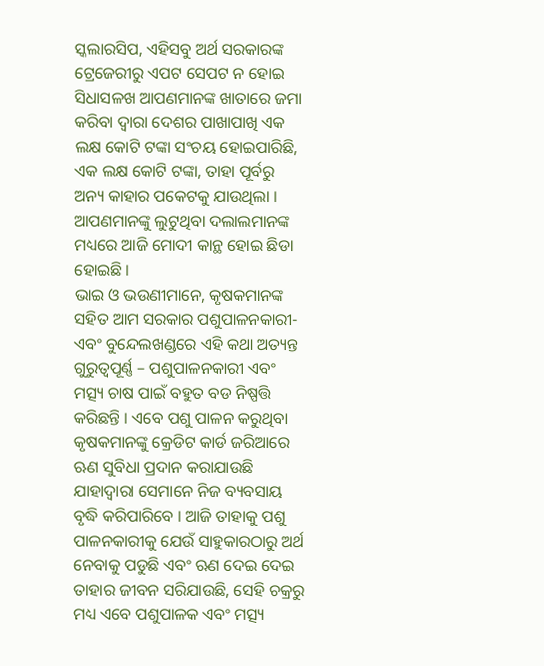ସ୍କଲାରସିପ, ଏହିସବୁ ଅର୍ଥ ସରକାରଙ୍କ ଟ୍ରେଜେରୀରୁ ଏପଟ ସେପଟ ନ ହୋଇ ସିଧାସଳଖ ଆପଣମାନଙ୍କ ଖାତାରେ ଜମା କରିବା ଦ୍ୱାରା ଦେଶର ପାଖାପାଖି ଏକ ଲକ୍ଷ କୋଟି ଟଙ୍କା ସଂଚୟ ହୋଇପାରିଛି, ଏକ ଲକ୍ଷ କୋଟି ଟଙ୍କା, ତାହା ପୂର୍ବରୁ ଅନ୍ୟ କାହାର ପକେଟକୁ ଯାଉଥିଲା । ଆପଣମାନଙ୍କୁ ଲୁଟୁଥିବା ଦଲାଲମାନଙ୍କ ମଧ୍ୟରେ ଆଜି ମୋଦୀ କାନ୍ଥ ହୋଇ ଛିଡା ହୋଇଛି ।
ଭାଇ ଓ ଭଉଣୀମାନେ, କୃଷକମାନଙ୍କ ସହିତ ଆମ ସରକାର ପଶୁପାଳନକାରୀ- ଏବଂ ବୁନ୍ଦେଲଖଣ୍ଡରେ ଏହି କଥା ଅତ୍ୟନ୍ତ ଗୁରୁତ୍ୱପୂର୍ଣ୍ଣ – ପଶୁପାଳନକାରୀ ଏବଂ ମତ୍ସ୍ୟ ଚାଷ ପାଇଁ ବହୁତ ବଡ ନିଷ୍ପତ୍ତି କରିଛନ୍ତି । ଏବେ ପଶୁ ପାଳନ କରୁଥିବା କୃଷକମାନଙ୍କୁ କ୍ରେଡିଟ କାର୍ଡ ଜରିଆରେ ଋଣ ସୁବିଧା ପ୍ରଦାନ କରାଯାଉଛି ଯାହାଦ୍ୱାରା ସେମାନେ ନିଜ ବ୍ୟବସାୟ ବୃଦ୍ଧି କରିପାରିବେ । ଆଜି ତାହାକୁ ପଶୁ ପାଳନକାରୀକୁ ଯେଉଁ ସାହୁକାରଠାରୁ ଅର୍ଥ ନେବାକୁ ପଡୁଛି ଏବଂ ଋଣ ଦେଇ ଦେଇ ତାହାର ଜୀବନ ସରିଯାଉଛି, ସେହି ଚକ୍ରରୁ ମଧ୍ୟ ଏବେ ପଶୁପାଳକ ଏବଂ ମତ୍ସ୍ୟ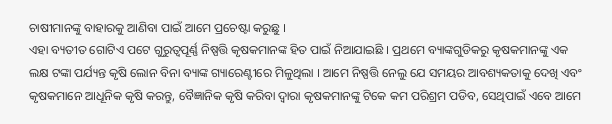ଚାଷୀମାନଙ୍କୁ ବାହାରକୁ ଆଣିବା ପାଇଁ ଆମେ ପ୍ରଚେଷ୍ଟା କରୁଛୁ ।
ଏହା ବ୍ୟତୀତ ଗୋଟିଏ ପଟେ ଗୁରୁତ୍ୱପୂର୍ଣ୍ଣ ନିଷ୍ପତ୍ତି କୃଷକମାନଙ୍କ ହିତ ପାଇଁ ନିଆଯାଇଛି । ପ୍ରଥମେ ବ୍ୟାଙ୍କଗୁଡିକରୁ କୃଷକମାନଙ୍କୁ ଏକ ଲକ୍ଷ ଟଙ୍କା ପର୍ଯ୍ୟନ୍ତ କୃଷି ଲୋନ ବିନା ବ୍ୟାଙ୍କ ଗ୍ୟାରେଣ୍ଟୀରେ ମିଳୁଥିଲା । ଆମେ ନିଷ୍ପତ୍ତି ନେଲୁ ଯେ ସମୟର ଆବଶ୍ୟକତାକୁ ଦେଖି ଏବଂ କୃଷକମାନେ ଆଧୂନିକ କୃଷି କରନ୍ତୁ, ବୈଜ୍ଞାନିକ କୃଷି କରିବା ଦ୍ୱାରା କୃଷକମାନଙ୍କୁ ଟିକେ କମ ପରିଶ୍ରମ ପଡିବ, ସେଥିପାଇଁ ଏବେ ଆମେ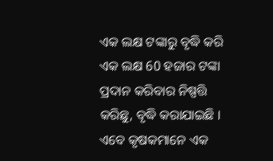ଏକ ଲକ୍ଷ ଟଙ୍କାରୁ ବୃଦ୍ଧି କରି ଏକ ଲକ୍ଷ 60 ହଜାର ଟଙ୍କା ପ୍ରଦାନ କରିବାର ନିଷ୍ପତ୍ତି କରିଛୁ, ବୃଦ୍ଧି କରାଯାଇଛି । ଏବେ କୃଷକମାନେ ଏକ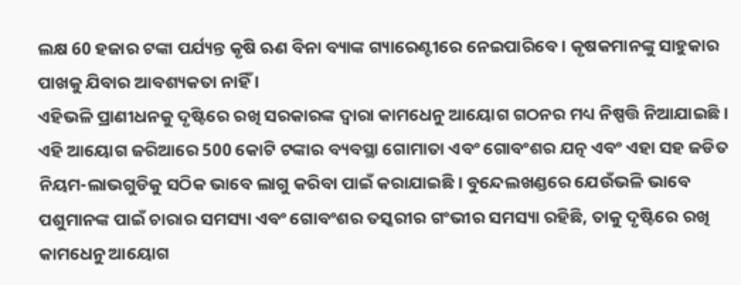ଲକ୍ଷ 60 ହଜାର ଟଙ୍କା ପର୍ଯ୍ୟନ୍ତ କୃଷି ଋଣ ବିନା ବ୍ୟାଙ୍କ ଗ୍ୟାରେଣ୍ଟୀରେ ନେଇପାରିବେ । କୃଷକମାନଙ୍କୁ ସାହୁକାର ପାଖକୁ ଯିବାର ଆବଶ୍ୟକତା ନାହିଁ ।
ଏହିଭଳି ପ୍ରାଣୀଧନକୁ ଦୃଷ୍ଟିରେ ରଖି ସରକାରଙ୍କ ଦ୍ୱାରା କାମଧେନୁ ଆୟୋଗ ଗଠନର ମଧ୍ୟ ନିଷ୍ପତ୍ତି ନିଆଯାଇଛି । ଏହି ଆୟୋଗ ଜରିଆରେ 500 କୋଟି ଟଙ୍କାର ବ୍ୟବସ୍ଥା ଗୋମାତା ଏବଂ ଗୋବଂଶର ଯତ୍ନ ଏବଂ ଏହା ସହ ଜଡିତ ନିୟମ-ଲାଭଗୁଡିକୁ ସଠିକ ଭାବେ ଲାଗୁ କରିବା ପାଇଁ କରାଯାଇଛି । ବୁନ୍ଦେଲଖଣ୍ଡରେ ଯେଉଁଭଳି ଭାବେ ପଶୁମାନଙ୍କ ପାଇଁ ଚାରାର ସମସ୍ୟା ଏବଂ ଗୋବଂଶର ତସ୍କରୀର ଗଂଭୀର ସମସ୍ୟା ରହିଛି, ତାକୁ ଦୃଷ୍ଟିରେ ରଖି କାମଧେନୁ ଆୟୋଗ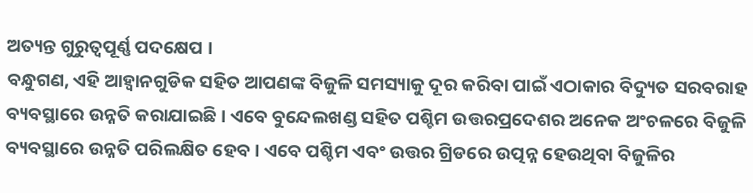ଅତ୍ୟନ୍ତ ଗୁରୁତ୍ୱପୂର୍ଣ୍ଣ ପଦକ୍ଷେପ ।
ବନ୍ଧୁଗଣ, ଏହି ଆହ୍ୱାନଗୁଡିକ ସହିତ ଆପଣଙ୍କ ବିଜୁଳି ସମସ୍ୟାକୁ ଦୂର କରିବା ପାଇଁ ଏଠାକାର ବିଦ୍ୟୁତ ସରବରାହ ବ୍ୟବସ୍ଥାରେ ଉନ୍ନତି କରାଯାଇଛି । ଏବେ ବୁନ୍ଦେଲଖଣ୍ଡ ସହିତ ପଶ୍ଚିମ ଉତ୍ତରପ୍ରଦେଶର ଅନେକ ଅଂଚଳରେ ବିଜୁଳି ବ୍ୟବସ୍ଥାରେ ଉନ୍ନତି ପରିଲକ୍ଷିତ ହେବ । ଏବେ ପଶ୍ଚିମ ଏବଂ ଉତ୍ତର ଗ୍ରିଡରେ ଉତ୍ପନ୍ନ ହେଉଥିବା ବିଜୁଳିର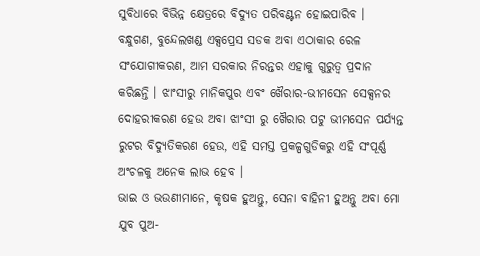ସୁବିଧାରେ ବିଭିନ୍ନ କ୍ଷେତ୍ରରେ ବିଦ୍ୟୁତ ପରିବଣ୍ଟନ ହୋଇପାରିବ ।
ବନ୍ଧୁଗଣ, ବୁନ୍ଦେଲଖଣ୍ଡ ଏକ୍ସପ୍ରେସ ସଡକ ଅବା ଏଠାକାର ରେଳ ସଂଯୋଗୀକରଣ, ଆମ ସରକାର ନିରନ୍ତର ଏହାକୁ ଗୁରୁତ୍ୱ ପ୍ରଦାନ କରିଛନ୍ତି । ଝାଂସୀରୁ ମାନିକପୁର ଏବଂ ଖୈରାର-ଭୀମସେନ ସେକ୍ସନର ଦୋହରୀକରଣ ହେଉ ଅବା ଝାଂସୀ ରୁ ଖୈରାର ପଟୁ ଭୀମସେନ ପର୍ଯ୍ୟନ୍ତ ରୁଟର ବିଦ୍ୟୁତିକରଣ ହେଉ, ଏହି ସମସ୍ତ ପ୍ରକଳ୍ପଗୁଡିକରୁ ଏହି ସଂପୂର୍ଣ୍ଣ ଅଂଚଳକୁ ଅନେକ ଲାଭ ହେବ ।
ଭାଇ ଓ ଭଉଣୀମାନେ, କୃଷକ ହୁଅନ୍ତୁ, ସେନା ବାହିନୀ ହୁଅନ୍ତୁ ଅବା ମୋ ଯୁବ ପୁଅ-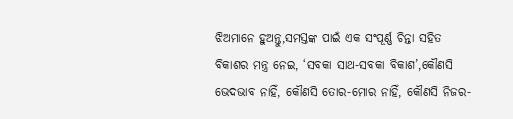ଝିଅମାନେ ହୁଅନ୍ତୁ,ସମସ୍ତଙ୍କ ପାଇଁ ଏକ ସଂପୂର୍ଣ୍ଣ ଚିନ୍ତା ସହିତ ବିକାଶର ମନ୍ତ୍ର ନେଇ, ‘ସବକା ସାଥ-ସବକା ବିକାଶ’,କୌଣସି ଭେଦଭାବ ନାହିଁ, କୌଣସି ତୋର-ମୋର ନାହିଁ, କୌଣସି ନିଜର-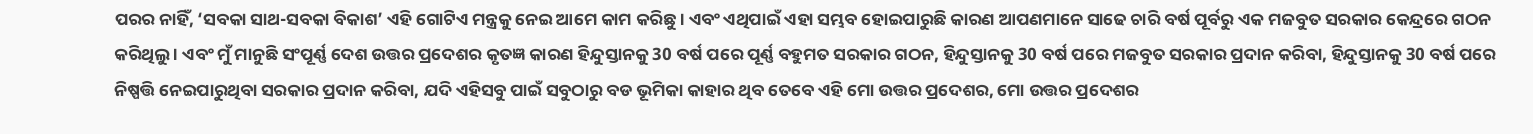ପରର ନାହିଁ, ‘ସବକା ସାଥ-ସବକା ବିକାଶ’ ଏହି ଗୋଟିଏ ମନ୍ତ୍ରକୁ ନେଇ ଆମେ କାମ କରିଛୁ । ଏବଂ ଏଥିପାଇଁ ଏହା ସମ୍ଭବ ହୋଇପାରୁଛି କାରଣ ଆପଣମାନେ ସାଢେ ଚାରି ବର୍ଷ ପୂର୍ବରୁ ଏକ ମଜବୁତ ସରକାର କେନ୍ଦ୍ରରେ ଗଠନ କରିଥିଲୁ । ଏବଂ ମୁଁ ମାନୁଛି ସଂପୂର୍ଣ୍ଣ ଦେଶ ଉତ୍ତର ପ୍ରଦେଶର କୃତଜ୍ଞ କାରଣ ହିନ୍ଦୁସ୍ତାନକୁ 30 ବର୍ଷ ପରେ ପୂର୍ଣ୍ଣ ବହୁମତ ସରକାର ଗଠନ, ହିନ୍ଦୁସ୍ତାନକୁ 30 ବର୍ଷ ପରେ ମଜବୁତ ସରକାର ପ୍ରଦାନ କରିବା, ହିନ୍ଦୁସ୍ତାନକୁ 30 ବର୍ଷ ପରେ ନିଷ୍ପତ୍ତି ନେଇପାରୁଥିବା ସରକାର ପ୍ରଦାନ କରିବା, ଯଦି ଏହିସବୁ ପାଇଁ ସବୁଠାରୁ ବଡ ଭୂମିକା କାହାର ଥିବ ତେବେ ଏହି ମୋ ଉତ୍ତର ପ୍ରଦେଶର, ମୋ ଉତ୍ତର ପ୍ରଦେଶର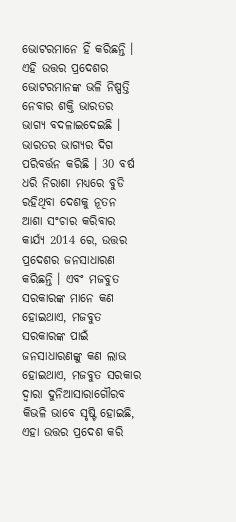ଭୋଟରମାନେ ହିଁ କରିଛନ୍ତି । ଏହି ଉତ୍ତର ପ୍ରଦେଶର ଭୋଟରମାନଙ୍କ ଭଳି ନିଷ୍ପତ୍ତି ନେବାର ଶକ୍ତି ଭାରତର ଭାଗ୍ୟ ବଦଳାଇଦେଇଛି । ଭାରତର ଭାଗ୍ୟର ଦିଗ ପରିବର୍ତ୍ତନ କରିଛି । 30 ବର୍ଷ ଧରି ନିରାଶା ମଧ୍ୟରେ ବୁଡି ରହିଥିବା ଦେଶକୁ ନୂତନ ଆଶା ସଂଚାର କରିବାର କାର୍ଯ୍ୟ 2014 ରେ, ଉତ୍ତର ପ୍ରଦେଶର ଜନସାଧାରଣ କରିଛନ୍ତି । ଏବଂ ମଜବୁତ ସରକାରଙ୍କ ମାନେ କଣ ହୋଇଥାଏ, ମଜବୁତ ସରକାରଙ୍କ ପାଇଁ ଜନସାଧାରଣଙ୍କୁ କଣ ଲାଭ ହୋଇଥାଏ, ମଜବୁତ ସରକାର ଦ୍ୱାରା ଦୁନିଆସାରାଗୌରବ କିଭଳି ଭାବେ ସୃଷ୍ଟି ହୋଇଛି, ଏହା ଉତ୍ତର ପ୍ରଦେଶ କରି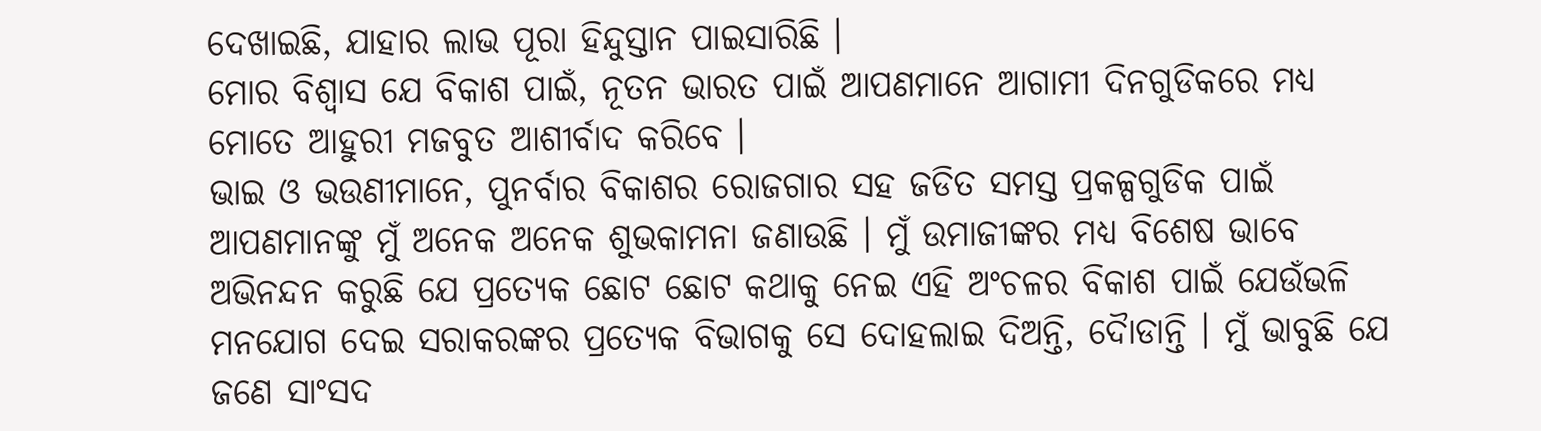ଦେଖାଇଛି, ଯାହାର ଲାଭ ପୂରା ହିନ୍ଦୁସ୍ତାନ ପାଇସାରିଛି ।
ମୋର ବିଶ୍ୱାସ ଯେ ବିକାଶ ପାଇଁ, ନୂତନ ଭାରତ ପାଇଁ ଆପଣମାନେ ଆଗାମୀ ଦିନଗୁଡିକରେ ମଧ୍ୟ ମୋତେ ଆହୁରୀ ମଜବୁତ ଆଶୀର୍ବାଦ କରିବେ ।
ଭାଇ ଓ ଭଉଣୀମାନେ, ପୁନର୍ବାର ବିକାଶର ରୋଜଗାର ସହ ଜଡିତ ସମସ୍ତ ପ୍ରକଳ୍ପଗୁଡିକ ପାଇଁ ଆପଣମାନଙ୍କୁ ମୁଁ ଅନେକ ଅନେକ ଶୁଭକାମନା ଜଣାଉଛି । ମୁଁ ଉମାଜୀଙ୍କର ମଧ୍ୟ ବିଶେଷ ଭାବେ ଅଭିନନ୍ଦନ କରୁଛି ଯେ ପ୍ରତ୍ୟେକ ଛୋଟ ଛୋଟ କଥାକୁ ନେଇ ଏହି ଅଂଚଳର ବିକାଶ ପାଇଁ ଯେଉଁଭଳି ମନଯୋଗ ଦେଇ ସରାକରଙ୍କର ପ୍ରତ୍ୟେକ ବିଭାଗକୁ ସେ ଦୋହଲାଇ ଦିଅନ୍ତି, ଦୈାଡାନ୍ତି । ମୁଁ ଭାବୁଛି ଯେ ଜଣେ ସାଂସଦ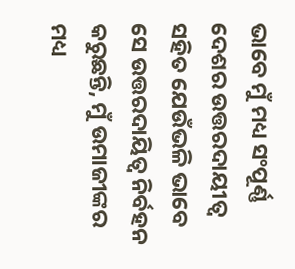ଭାବେ ମୁଁ ମଧ୍ୟ ସଂପୂର୍ଣ୍ଣ ଦେଶର ଉତ୍ତରଦାୟୀତ୍ୱ ସହିତ ଯେଉଁଭଳି ଭାବେ ସେ ଉତ୍ତରଦାୟିତ୍ୱ ନିର୍ବହନ କରୁଛନ୍ତି, ମୁଁ ଉମାଜୀଙ୍କର ମଧ୍ୟ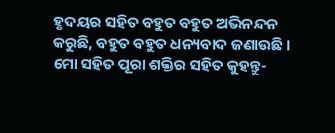ହୃଦୟର ସହିତ ବହୁତ ବହୁତ ଅଭିନନ୍ଦନ କରୁଛି, ବହୁତ ବହୁତ ଧନ୍ୟବାଦ ଜଣାଉଛି ।
ମୋ ସହିତ ପୂରା ଶକ୍ତିର ସହିତ କୁହନ୍ତୁ-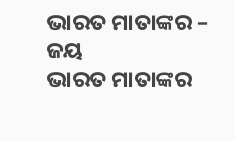ଭାରତ ମାତାଙ୍କର – ଜୟ
ଭାରତ ମାତାଙ୍କର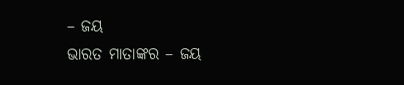– ଜୟ
ଭାରତ ମାତାଙ୍କର – ଜୟ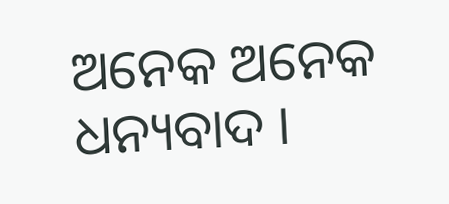ଅନେକ ଅନେକ ଧନ୍ୟବାଦ ।